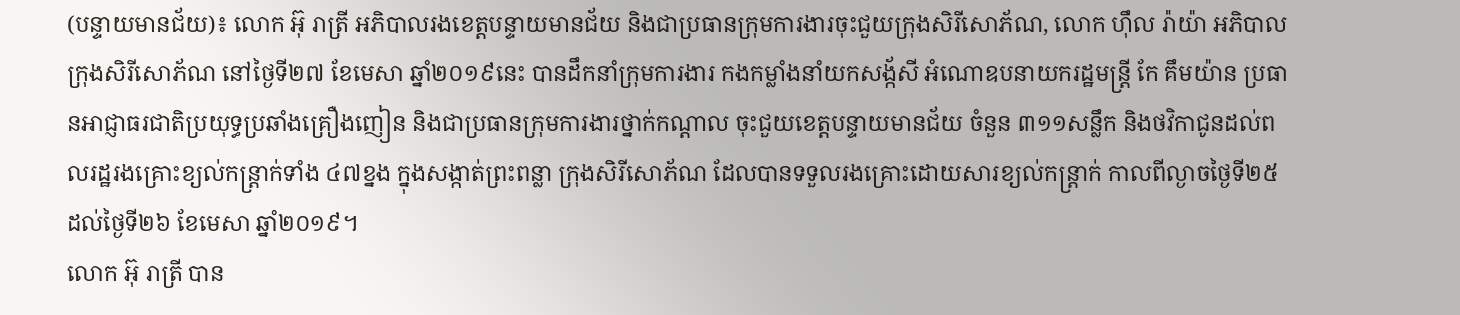(បន្ទាយមានជ័យ)៖ លោក អ៊ុ រាត្រី អភិបាលរងខេត្តបន្ទាយមានជ័យ និងជាប្រធានក្រុមការងារចុះជួយក្រុងសិរីសោភ័ណ, លោក ហ៊ឹល រ៉ាយ៉ា អភិបាលក្រុងសិរីសោភ័ណ នៅថ្ងៃទី២៧ ខែមេសា ឆ្នាំ២០១៩នេះ បានដឹកនាំក្រុមការងារ កងកម្លាំងនាំយកសង្ក័សី អំណោឧបនាយករដ្ឋមន្ត្រី កែ គឹមយ៉ាន ប្រធានអាជ្ញាធរជាតិប្រយុទ្ធប្រឆាំងគ្រឿងញៀន និងជាប្រធានក្រុមការងារថ្នាក់កណ្តាល ចុះជួយខេត្តបន្ទាយមានជ័យ ចំនួន ៣១១សន្លឹក និងថវិកាជូនដល់ពលរដ្ឋរងគ្រោះខ្យល់កន្ត្រាក់ទាំង ៤៧ខ្នង ក្នុងសង្កាត់ព្រះពន្លា ក្រុងសិរីសោភ័ណ ដែលបានទទួលរងគ្រោះដោយសារខ្យល់កន្ត្រាក់ កាលពីល្ងាចថ្ងៃទី២៥ ដល់ថ្ងៃទី២៦ ខែមេសា ឆ្នាំ២០១៩។
លោក អ៊ុ រាត្រី បាន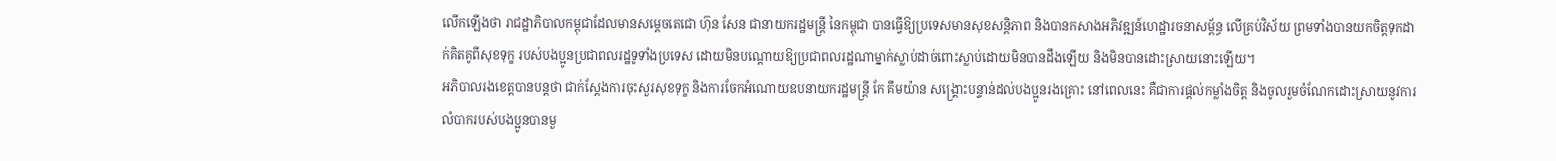លើកឡើងថា រាជដ្ឋាភិបាលកម្ពុជាដែលមានសម្តេចតេជោ ហ៊ុន សែន ជានាយករដ្ឋមន្ត្រី នៃកម្ពុជា បានធ្វើឱ្យប្រទេសមានសុខសន្តិភាព និងបានកសាងអភិវឌ្ឍន៍ហេដ្ឋារចនាសម្ព័ន្ធ លើគ្រប់វិស័យ ព្រមទាំងបានយកចិត្តទុកដាក់គិតគូពីសុខទុក្ខ របស់បងប្អូនប្រជាពលរដ្ឋទូទាំងប្រទេស ដោយមិនបណ្តោយឱ្យប្រជាពលរដ្ឋណាម្នាក់ស្លាប់ដាច់ពោះស្លាប់ដោយមិនបានដឹងឡើយ និងមិនបានដោះស្រាយនោះឡើយ។
អភិបាលរងខេត្តបានបន្តថា ជាក់ស្តែងការចុះសួរសុខទុក្ខ និងការចែកអំណោយឧបនាយករដ្ឋមន្ត្រី កែ គឹមយ៉ាន សង្គ្រោះបន្ទាន់ដល់បងប្អូនរងគ្រោះ នៅពេលនេះ គឺជាការផ្តល់កម្លាំងចិត្ត និងចូលរួមចំណែកដោះស្រាយនូវការលំបាករបស់បងប្អូនបានមួ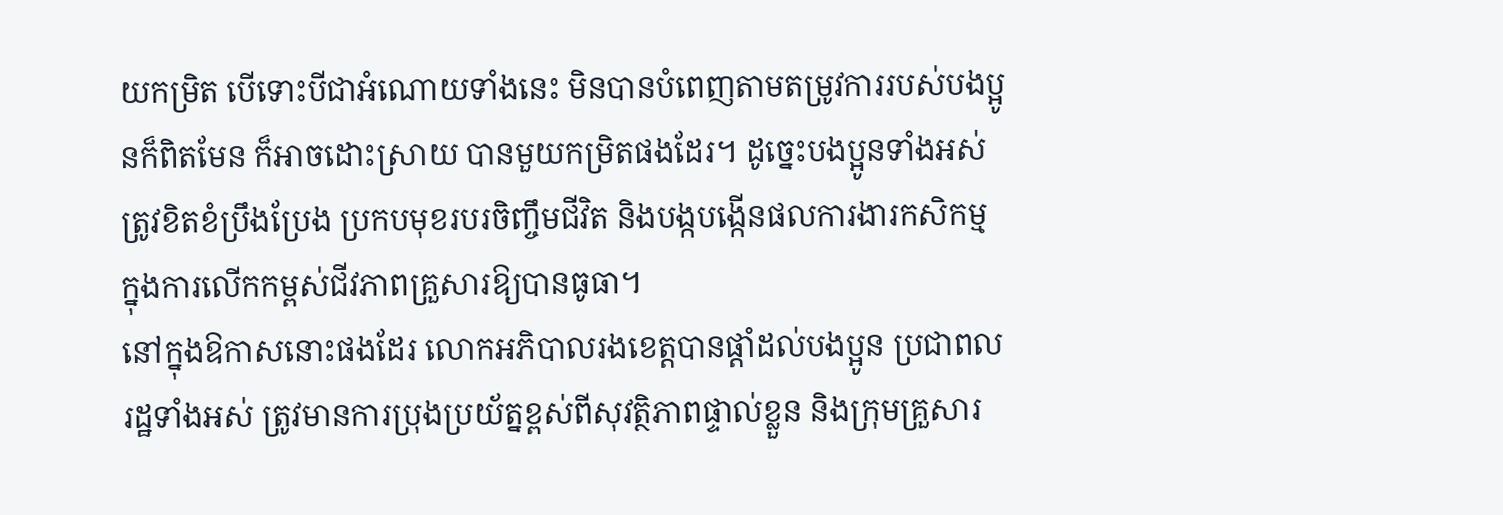យកម្រិត បើទោះបីជាអំណោយទាំងនេះ មិនបានបំពេញតាមតម្រូវការរបស់បងប្អូនក៏ពិតមែន ក៏អាចដោះស្រាយ បានមួយកម្រិតផងដែរ។ ដូច្នេះបងប្អូនទាំងអស់ត្រូវខិតខំប្រឹងប្រែង ប្រកបមុខរបរចិញ្ចឹមជីវិត និងបង្កបង្កើនផលការងារកសិកម្ម ក្នុងការលើកកម្ពស់ជីវភាពគ្រួសារឱ្យបានធូធា។
នៅក្នុងឱកាសនោះផងដែរ លោកអភិបាលរងខេត្តបានផ្តាំដល់បងប្អូន ប្រជាពលរដ្ឋទាំងអស់ ត្រូវមានការប្រុងប្រយ័ត្នខ្ពស់ពីសុវត្ថិភាពផ្ទាល់ខ្លួន និងក្រុមគ្រួសារ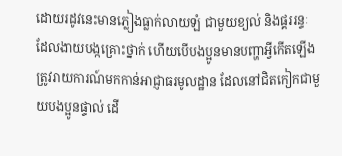ដោយរដូវនេះមានភ្លៀងធ្លាក់លាយឡំ ជាមួយខ្យល់ និងផ្គររន្ទៈ ដែលងាយបង្កគ្រោះថ្នាក់ ហើយបើបងប្អូនមានបញ្ហាអ្វីកើតឡើង ត្រូវរាយការណ៍មកកាន់អាជ្ញាធរមូលដ្ឋាន ដែលនៅជិតកៀកជាមួយបងប្អូនផ្ទាល់ ដើ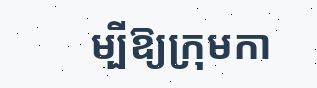ម្បីឱ្យក្រុមកា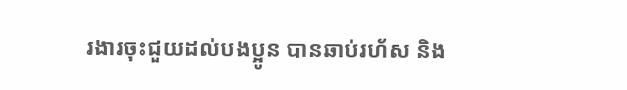រងារចុះជួយដល់បងប្អូន បានឆាប់រហ័ស និង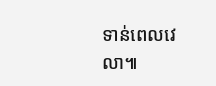ទាន់ពេលវេលា៕